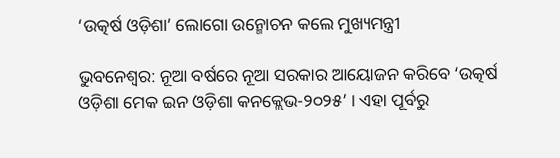‘ଉତ୍କର୍ଷ ଓଡ଼ିଶା’ ଲୋଗୋ ଉନ୍ମୋଚନ କଲେ ମୁଖ୍ୟମନ୍ତ୍ରୀ

ଭୁବନେଶ୍ବର: ନୂଆ ବର୍ଷରେ ନୂଆ ସରକାର ଆୟୋଜନ କରିବେ ‘ଉତ୍କର୍ଷ ଓଡ଼ିଶା ମେକ ଇନ ଓଡ଼ିଶା କନକ୍ଲେଭ-୨୦୨୫’ । ଏହା ପୂର୍ବରୁ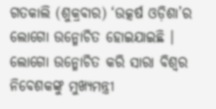ଗତକାଲି (ଶୁକ୍ରବାର) ‘ଉତ୍କର୍ଷ ଓଡ଼ିଶା’ର ଲୋଗୋ ଉନ୍ମୋଚିତ ହୋଇଯାଇଛି । ଲୋଗୋ ଉନ୍ମୋଚିତ କରି ସାରା ବିଶ୍ୱର ନିବେଶକଙ୍କୁ ମୁଖ୍ୟମନ୍ତ୍ରୀ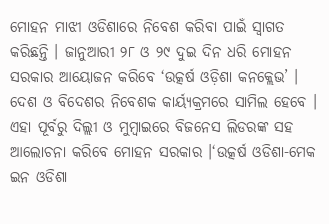ମୋହନ ମାଝୀ ଓଡିଶାରେ ନିବେଶ କରିବା ପାଇଁ ସ୍ୱାଗତ କରିଛନ୍ତି । ଜାନୁଆରୀ ୨୮ ଓ ୨୯ ଦୁଇ ଦିନ ଧରି ମୋହନ ସରକାର ଆୟୋଜନ କରିବେ ‘ଉତ୍କର୍ଷ ଓଡ଼ିଶା କନକ୍ଲେଭ’ । ଦେଶ ଓ ବିଦେଶର ନିବେଶକ କାର୍ୟ୍ୟକ୍ରମରେ ସାମିଲ ହେବେ । ଏହା ପୂର୍ବରୁ ଦିଲ୍ଲୀ ଓ ମୁମ୍ବାଇରେ ବିଜନେସ ଲିଡରଙ୍କ ସହ ଆଲୋଚନା କରିବେ ମୋହନ ସରକାର ।‘ଉତ୍କର୍ଷ ଓଡିଶା-ମେକ ଇନ ଓଡିଶା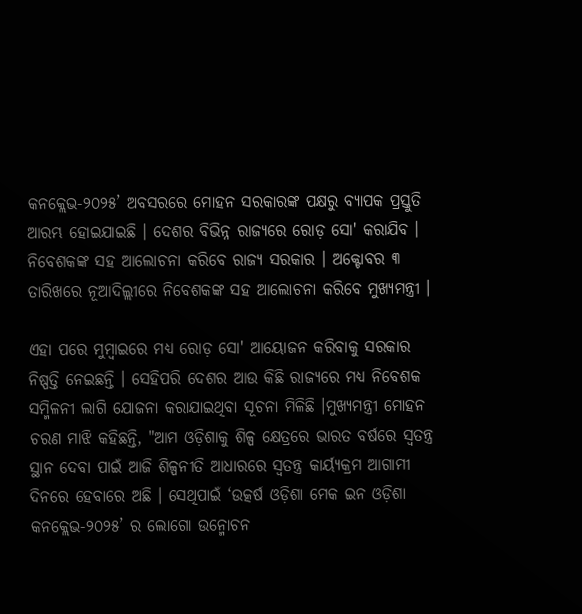କନକ୍ଲେଭ-୨୦୨୫’ ଅବସରରେ ମୋହନ ସରକାରଙ୍କ ପକ୍ଷରୁ ବ୍ୟାପକ ପ୍ରସ୍ତୁତି ଆରମ୍ଭ ହୋଇଯାଇଛି । ଦେଶର ବିଭିନ୍ନ ରାଜ୍ୟରେ ରୋଡ଼ ସୋ' କରାଯିବ । ନିବେଶକଙ୍କ ସହ ଆଲୋଚନା କରିବେ ରାଜ୍ୟ ସରକାର । ଅକ୍ଟୋବର ୩ ତାରିଖରେ ନୂଆଦିଲ୍ଲୀରେ ନିବେଶକଙ୍କ ସହ ଆଲୋଚନା କରିବେ ମୁଖ୍ୟମନ୍ତ୍ରୀ ।

ଏହା ପରେ ମୁମ୍ବାଇରେ ମଧ୍ୟ ରୋଡ଼ ସୋ' ଆୟୋଜନ କରିବାକୁ ସରକାର ନିଷ୍ପତ୍ତି ନେଇଛନ୍ତି । ସେହିପରି ଦେଶର ଆଉ କିଛି ରାଜ୍ୟରେ ମଧ୍ୟ ନିବେଶକ ସମ୍ମିଳନୀ ଲାଗି ଯୋଜନା କରାଯାଇଥିବା ସୂଚନା ମିଳିଛି ।ମୁଖ୍ୟମନ୍ତ୍ରୀ ମୋହନ ଚରଣ ମାଝି କହିଛନ୍ତି, "ଆମ ଓଡ଼ିଶାକୁ ଶିଳ୍ପ କ୍ଷେତ୍ରରେ ଭାରତ ବର୍ଷରେ ସ୍ବତନ୍ତ୍ର ସ୍ଥାନ ଦେବା ପାଇଁ ଆଜି ଶିଳ୍ପନୀତି ଆଧାରରେ ସ୍ବତନ୍ତ୍ର କାର୍ୟ୍ୟକ୍ରମ ଆଗାମୀ ଦିନରେ ହେବାରେ ଅଛି । ସେଥିପାଇଁ ‘ଉତ୍କର୍ଷ ଓଡ଼ିଶା ମେକ ଇନ ଓଡ଼ିଶା କନକ୍ଲେଭ-୨୦୨୫’ ର ଲୋଗୋ ଉନ୍ମୋଚନ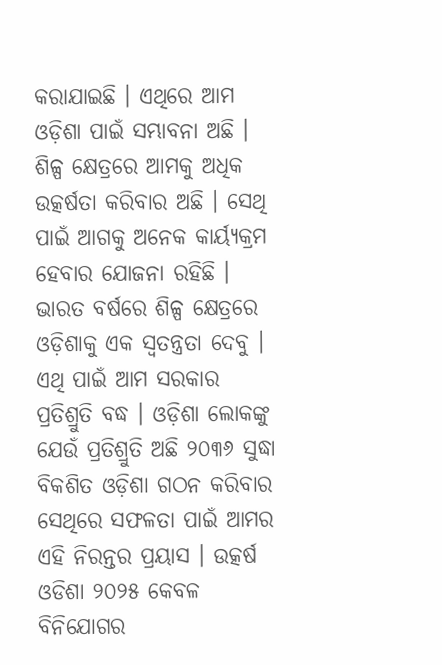କରାଯାଇଛି । ଏଥିରେ ଆମ ଓଡ଼ିଶା ପାଇଁ ସମ୍ଭାବନା ଅଛି । ଶିଳ୍ପ କ୍ଷେତ୍ରରେ ଆମକୁ ଅଧିକ ଉତ୍କର୍ଷତା କରିବାର ଅଛି । ସେଥି ପାଇଁ ଆଗକୁ ଅନେକ କାର୍ୟ୍ୟକ୍ରମ ହେବାର ଯୋଜନା ରହିଛି । ଭାରତ ବର୍ଷରେ ଶିଳ୍ପ କ୍ଷେତ୍ରରେ ଓଡ଼ିଶାକୁ ଏକ ସ୍ବତନ୍ତ୍ରତା ଦେବୁ । ଏଥି ପାଇଁ ଆମ ସରକାର ପ୍ରତିଶ୍ରୁତି ବଦ୍ଧ । ଓଡ଼ିଶା ଲୋକଙ୍କୁ ଯେଉଁ ପ୍ରତିଶ୍ରୁତି ଅଛି ୨୦୩୬ ସୁଦ୍ଧା ବିକଶିତ ଓଡ଼ିଶା ଗଠନ କରିବାର ସେଥିରେ ସଫଳତା ପାଇଁ ଆମର ଏହି ନିରନ୍ତର ପ୍ରୟାସ । ଉତ୍କର୍ଷ ଓଡିଶା ୨୦୨୫ କେବଳ ବିନିଯୋଗର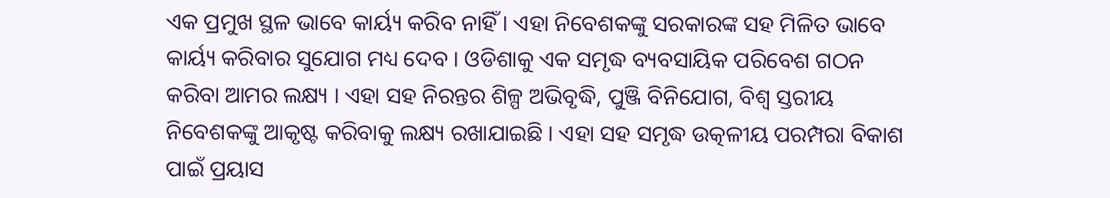ଏକ ପ୍ରମୁଖ ସ୍ଥଳ ଭାବେ କାର୍ୟ୍ୟ କରିବ ନାହିଁ । ଏହା ନିବେଶକଙ୍କୁ ସରକାରଙ୍କ ସହ ମିଳିତ ଭାବେ କାର୍ୟ୍ୟ କରିବାର ସୁଯୋଗ ମଧ୍ୟ ଦେବ । ଓଡିଶାକୁ ଏକ ସମୃଦ୍ଧ ବ୍ୟବସାୟିକ ପରିବେଶ ଗଠନ କରିବା ଆମର ଲକ୍ଷ୍ୟ । ଏହା ସହ ନିରନ୍ତର ଶିଳ୍ପ ଅଭିବୃଦ୍ଧି, ପୁଞ୍ଜି ବିନିଯୋଗ, ବିଶ୍ୱ ସ୍ତରୀୟ ନିବେଶକଙ୍କୁ ଆକୃଷ୍ଟ କରିବାକୁ ଲକ୍ଷ୍ୟ ରଖାଯାଇଛି । ଏହା ସହ ସମୃଦ୍ଧ ଉତ୍କଳୀୟ ପରମ୍ପରା ବିକାଶ ପାଇଁ ପ୍ରୟାସ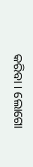କରିବା । ଲୋଗୋ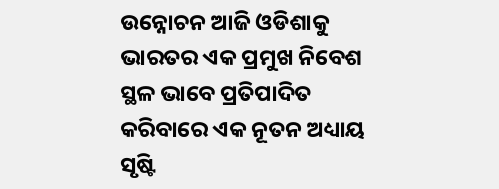ଉନ୍ନୋଚନ ଆଜି ଓଡିଶାକୁ ଭାରତର ଏକ ପ୍ରମୁଖ ନିବେଶ ସ୍ଥଳ ଭାବେ ପ୍ରତିପାଦିତ କରିବାରେ ଏକ ନୂତନ ଅଧ୍ୟାୟ ସୃଷ୍ଟି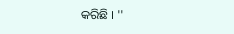କରିଛି । ''